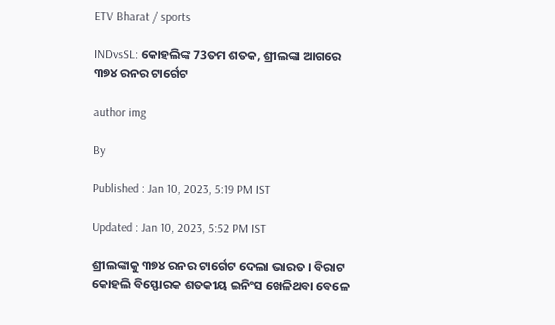ETV Bharat / sports

INDvsSL: କୋହଲିଙ୍କ 73ତମ ଶତକ, ଶ୍ରୀଲଙ୍କା ଆଗରେ ୩୭୪ ରନର ଟାର୍ଗେଟ

author img

By

Published : Jan 10, 2023, 5:19 PM IST

Updated : Jan 10, 2023, 5:52 PM IST

ଶ୍ରୀଲଙ୍କାକୁ ୩୭୪ ରନର ଟାର୍ଗେଟ ଦେଲା ଭାରତ । ବିରାଟ କୋହଲି ବିସ୍ଫୋରକ ଶତକୀୟ ଇନିଂସ ଖେଳିଥବା ବେଳେ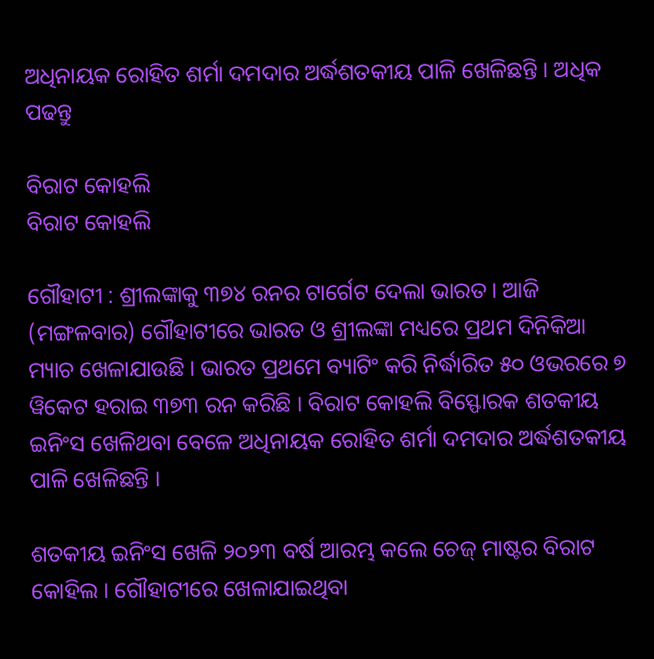ଅଧିନାୟକ ରୋହିତ ଶର୍ମା ଦମଦାର ଅର୍ଦ୍ଧଶତକୀୟ ପାଳି ଖେଳିଛନ୍ତି । ଅଧିକ ପଢନ୍ତୁ

ବିରାଟ କୋହଲି
ବିରାଟ କୋହଲି

ଗୌହାଟୀ : ଶ୍ରୀଲଙ୍କାକୁ ୩୭୪ ରନର ଟାର୍ଗେଟ ଦେଲା ଭାରତ । ଆଜି (ମଙ୍ଗଳବାର) ଗୌହାଟୀରେ ଭାରତ ଓ ଶ୍ରୀଲଙ୍କା ମଧ୍ୟରେ ପ୍ରଥମ ଦିନିକିଆ ମ୍ୟାଚ ଖେଳାଯାଉଛି । ଭାରତ ପ୍ରଥମେ ବ୍ୟାଟିଂ କରି ନିର୍ଦ୍ଧାରିତ ୫୦ ଓଭରରେ ୭ ୱିକେଟ ହରାଇ ୩୭୩ ରନ କରିଛି । ବିରାଟ କୋହଲି ବିସ୍ଫୋରକ ଶତକୀୟ ଇନିଂସ ଖେଳିଥବା ବେଳେ ଅଧିନାୟକ ରୋହିତ ଶର୍ମା ଦମଦାର ଅର୍ଦ୍ଧଶତକୀୟ ପାଳି ଖେଳିଛନ୍ତି ।

ଶତକୀୟ ଇନିଂସ ଖେଳି ୨୦୨୩ ବର୍ଷ ଆରମ୍ଭ କଲେ ଚେଜ୍ ମାଷ୍ଟର ବିରାଟ କୋହିଲ । ଗୌହାଟୀରେ ଖେଳାଯାଇଥିବା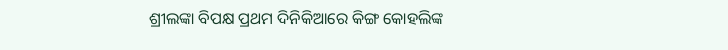ଶ୍ରୀଲଙ୍କା ବିପକ୍ଷ ପ୍ରଥମ ଦିନିକିଆରେ କିଙ୍ଗ କୋହଲିଙ୍କ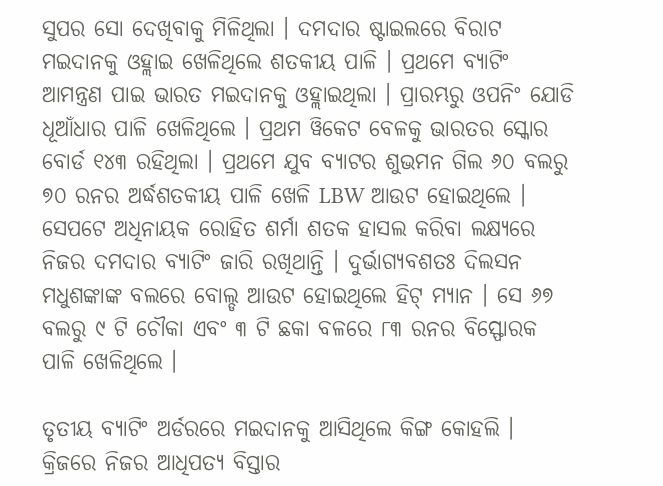ସୁପର ସୋ ଦେଖିବାକୁ ମିଳିଥିଲା । ଦମଦାର ଷ୍ଟାଇଲରେ ବିରାଟ ମଇଦାନକୁ ଓହ୍ଲାଇ ଖେଳିଥିଲେ ଶତକୀୟ ପାଳି । ପ୍ରଥମେ ବ୍ୟାଟିଂ ଆମନ୍ତ୍ରଣ ପାଇ ଭାରତ ମଇଦାନକୁ ଓହ୍ଲାଇଥିଲା । ପ୍ରାରମ୍ଭରୁ ଓପନିଂ ଯୋଡି ଧୂଆଁଧାର ପାଳି ଖେଳିଥିଲେ । ପ୍ରଥମ ୱିକେଟ ବେଳକୁ ଭାରତର ସ୍କୋର ବୋର୍ଡ ୧୪୩ ରହିଥିଲା । ପ୍ରଥମେ ଯୁବ ବ୍ୟାଟର ଶୁଭମନ ଗିଲ ୬୦ ବଲରୁ ୭୦ ରନର ଅର୍ଦ୍ଧଶତକୀୟ ପାଳି ଖେଳି LBW ଆଉଟ ହୋଇଥିଲେ । ସେପଟେ ଅଧିନାୟକ ରୋହିତ ଶର୍ମା ଶତକ ହାସଲ କରିବା ଲକ୍ଷ୍ୟରେ ନିଜର ଦମଦାର ବ୍ୟାଟିଂ ଜାରି ରଖିଥାନ୍ତି । ଦୁର୍ଭାଗ୍ୟବଶତଃ ଦିଲସନ ମଧୁଶଙ୍କାଙ୍କ ବଲରେ ବୋଲ୍ଡ ଆଉଟ ହୋଇଥିଲେ ହିଟ୍ ମ୍ୟାନ । ସେ ୬୭ ବଲରୁ ୯ ଟି ଚୌକା ଏବଂ ୩ ଟି ଛକା ବଳରେ ୮୩ ରନର ବିସ୍ଫୋରକ ପାଳି ଖେଳିଥିଲେ ।

ତୃତୀୟ ବ୍ୟାଟିଂ ଅର୍ଡରରେ ମଇଦାନକୁ ଆସିଥିଲେ କିଙ୍ଗ କୋହଲି । କ୍ରିଜରେ ନିଜର ଆଧିପତ୍ୟ ବିସ୍ତାର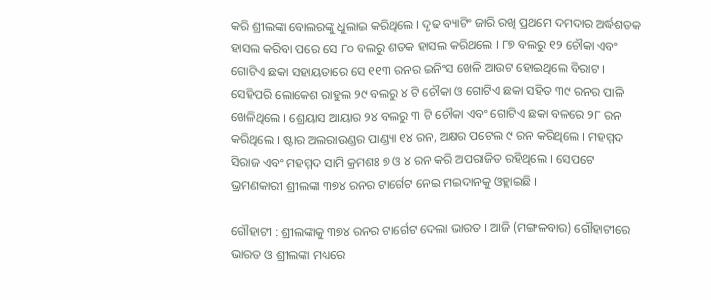କରି ଶ୍ରୀଲଙ୍କା ବୋଲରଙ୍କୁ ଧୁଲାଇ କରିଥିଲେ । ଦୃଢ ବ୍ୟାଟିଂ ଜାରି ରଖି ପ୍ରଥମେ ଦମଦାର ଅର୍ଦ୍ଧଶତକ ହାସଲ କରିବା ପରେ ସେ ୮୦ ବଲରୁ ଶତକ ହାସଲ କରିଥଲେ । ୮୭ ବଲରୁ ୧୨ ଚୌକା ଏବଂ ଗୋଟିଏ ଛକା ସହାୟତାରେ ସେ ୧୧୩ ରନର ଇନିଂସ ଖେଳି ଆଉଟ ହୋଇଥିଲେ ବିରାଟ । ସେହିପରି ଲୋକେଶ ରାହୁଲ ୨୯ ବଲରୁ ୪ ଟି ଚୌକା ଓ ଗୋଟିଏ ଛକା ସହିତ ୩୯ ରନର ପାଳି ଖେଳିଥିଲେ । ଶ୍ରେୟାସ ଆୟାର ୨୪ ବଲରୁ ୩ ଟି ଚୌକା ଏବଂ ଗୋଟିଏ ଛକା ବଳରେ ୨୮ ରନ କରିଥିଲେ । ଷ୍ଟାର ଅଲରାଉଣ୍ଡର ପାଣ୍ଡ୍ୟା ୧୪ ରନ, ଅକ୍ଷର ପଟେଲ ୯ ରନ କରିଥିଲେ । ମହମ୍ମଦ ସିରାଜ ଏବଂ ମହମ୍ମଦ ସାମି କ୍ରମଶଃ ୭ ଓ ୪ ରନ କରି ଅପରାଜିତ ରହିଥିଲେ । ସେପଟେ ଭ୍ରମଣକାରୀ ଶ୍ରୀଲଙ୍କା ୩୭୪ ରନର ଟାର୍ଗେଟ ନେଇ ମଇଦାନକୁ ଓହ୍ଲାଇଛି ।

ଗୌହାଟୀ : ଶ୍ରୀଲଙ୍କାକୁ ୩୭୪ ରନର ଟାର୍ଗେଟ ଦେଲା ଭାରତ । ଆଜି (ମଙ୍ଗଳବାର) ଗୌହାଟୀରେ ଭାରତ ଓ ଶ୍ରୀଲଙ୍କା ମଧ୍ୟରେ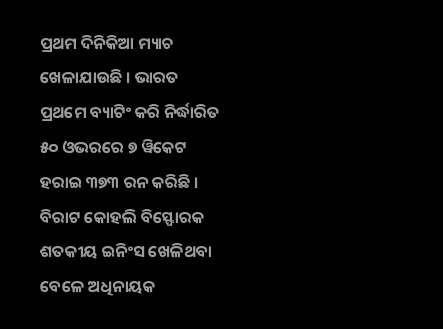ପ୍ରଥମ ଦିନିକିଆ ମ୍ୟାଚ ଖେଳାଯାଉଛି । ଭାରତ ପ୍ରଥମେ ବ୍ୟାଟିଂ କରି ନିର୍ଦ୍ଧାରିତ ୫୦ ଓଭରରେ ୭ ୱିକେଟ ହରାଇ ୩୭୩ ରନ କରିଛି । ବିରାଟ କୋହଲି ବିସ୍ଫୋରକ ଶତକୀୟ ଇନିଂସ ଖେଳିଥବା ବେଳେ ଅଧିନାୟକ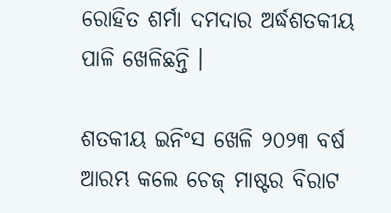ରୋହିତ ଶର୍ମା ଦମଦାର ଅର୍ଦ୍ଧଶତକୀୟ ପାଳି ଖେଳିଛନ୍ତି ।

ଶତକୀୟ ଇନିଂସ ଖେଳି ୨୦୨୩ ବର୍ଷ ଆରମ୍ଭ କଲେ ଚେଜ୍ ମାଷ୍ଟର ବିରାଟ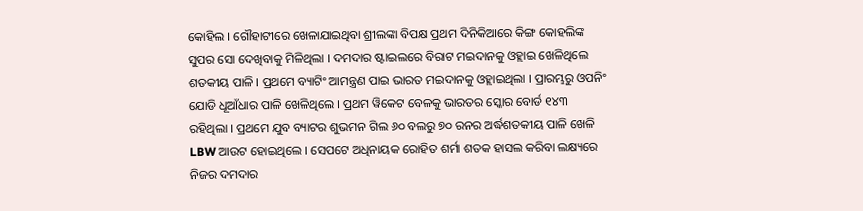କୋହିଲ । ଗୌହାଟୀରେ ଖେଳାଯାଇଥିବା ଶ୍ରୀଲଙ୍କା ବିପକ୍ଷ ପ୍ରଥମ ଦିନିକିଆରେ କିଙ୍ଗ କୋହଲିଙ୍କ ସୁପର ସୋ ଦେଖିବାକୁ ମିଳିଥିଲା । ଦମଦାର ଷ୍ଟାଇଲରେ ବିରାଟ ମଇଦାନକୁ ଓହ୍ଲାଇ ଖେଳିଥିଲେ ଶତକୀୟ ପାଳି । ପ୍ରଥମେ ବ୍ୟାଟିଂ ଆମନ୍ତ୍ରଣ ପାଇ ଭାରତ ମଇଦାନକୁ ଓହ୍ଲାଇଥିଲା । ପ୍ରାରମ୍ଭରୁ ଓପନିଂ ଯୋଡି ଧୂଆଁଧାର ପାଳି ଖେଳିଥିଲେ । ପ୍ରଥମ ୱିକେଟ ବେଳକୁ ଭାରତର ସ୍କୋର ବୋର୍ଡ ୧୪୩ ରହିଥିଲା । ପ୍ରଥମେ ଯୁବ ବ୍ୟାଟର ଶୁଭମନ ଗିଲ ୬୦ ବଲରୁ ୭୦ ରନର ଅର୍ଦ୍ଧଶତକୀୟ ପାଳି ଖେଳି LBW ଆଉଟ ହୋଇଥିଲେ । ସେପଟେ ଅଧିନାୟକ ରୋହିତ ଶର୍ମା ଶତକ ହାସଲ କରିବା ଲକ୍ଷ୍ୟରେ ନିଜର ଦମଦାର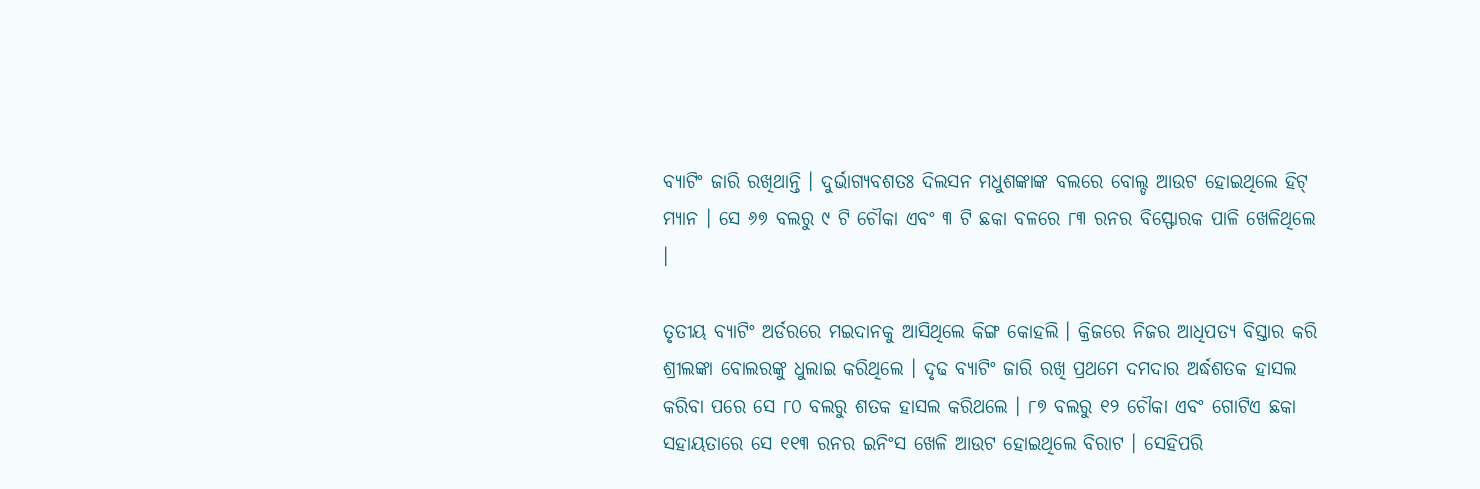ବ୍ୟାଟିଂ ଜାରି ରଖିଥାନ୍ତି । ଦୁର୍ଭାଗ୍ୟବଶତଃ ଦିଲସନ ମଧୁଶଙ୍କାଙ୍କ ବଲରେ ବୋଲ୍ଡ ଆଉଟ ହୋଇଥିଲେ ହିଟ୍ ମ୍ୟାନ । ସେ ୬୭ ବଲରୁ ୯ ଟି ଚୌକା ଏବଂ ୩ ଟି ଛକା ବଳରେ ୮୩ ରନର ବିସ୍ଫୋରକ ପାଳି ଖେଳିଥିଲେ ।

ତୃତୀୟ ବ୍ୟାଟିଂ ଅର୍ଡରରେ ମଇଦାନକୁ ଆସିଥିଲେ କିଙ୍ଗ କୋହଲି । କ୍ରିଜରେ ନିଜର ଆଧିପତ୍ୟ ବିସ୍ତାର କରି ଶ୍ରୀଲଙ୍କା ବୋଲରଙ୍କୁ ଧୁଲାଇ କରିଥିଲେ । ଦୃଢ ବ୍ୟାଟିଂ ଜାରି ରଖି ପ୍ରଥମେ ଦମଦାର ଅର୍ଦ୍ଧଶତକ ହାସଲ କରିବା ପରେ ସେ ୮୦ ବଲରୁ ଶତକ ହାସଲ କରିଥଲେ । ୮୭ ବଲରୁ ୧୨ ଚୌକା ଏବଂ ଗୋଟିଏ ଛକା ସହାୟତାରେ ସେ ୧୧୩ ରନର ଇନିଂସ ଖେଳି ଆଉଟ ହୋଇଥିଲେ ବିରାଟ । ସେହିପରି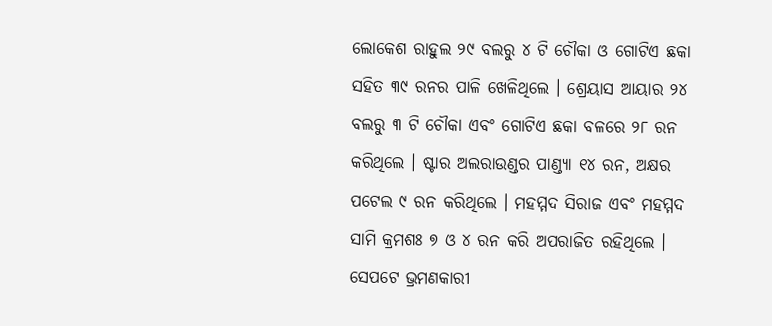ଲୋକେଶ ରାହୁଲ ୨୯ ବଲରୁ ୪ ଟି ଚୌକା ଓ ଗୋଟିଏ ଛକା ସହିତ ୩୯ ରନର ପାଳି ଖେଳିଥିଲେ । ଶ୍ରେୟାସ ଆୟାର ୨୪ ବଲରୁ ୩ ଟି ଚୌକା ଏବଂ ଗୋଟିଏ ଛକା ବଳରେ ୨୮ ରନ କରିଥିଲେ । ଷ୍ଟାର ଅଲରାଉଣ୍ଡର ପାଣ୍ଡ୍ୟା ୧୪ ରନ, ଅକ୍ଷର ପଟେଲ ୯ ରନ କରିଥିଲେ । ମହମ୍ମଦ ସିରାଜ ଏବଂ ମହମ୍ମଦ ସାମି କ୍ରମଶଃ ୭ ଓ ୪ ରନ କରି ଅପରାଜିତ ରହିଥିଲେ । ସେପଟେ ଭ୍ରମଣକାରୀ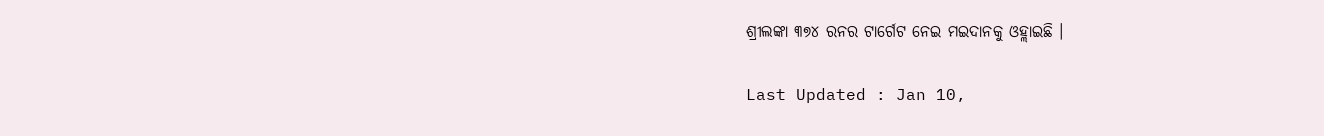ଶ୍ରୀଲଙ୍କା ୩୭୪ ରନର ଟାର୍ଗେଟ ନେଇ ମଇଦାନକୁ ଓହ୍ଲାଇଛି ।

Last Updated : Jan 10,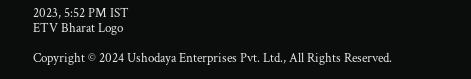2023, 5:52 PM IST
ETV Bharat Logo

Copyright © 2024 Ushodaya Enterprises Pvt. Ltd., All Rights Reserved.